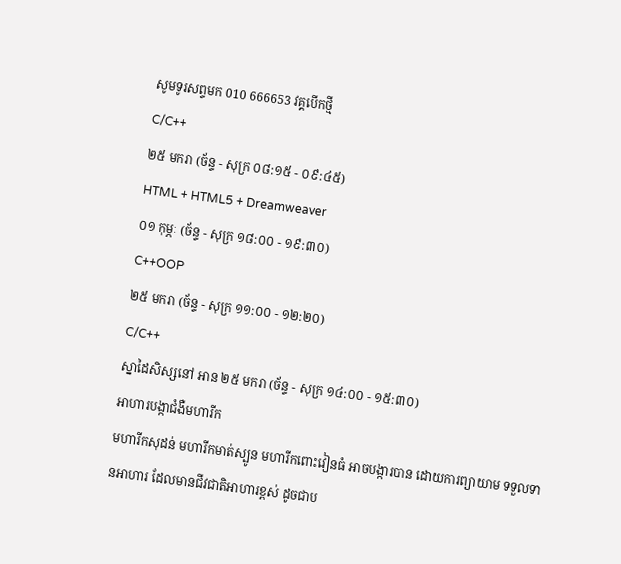សូមទូរសព្ទមក 010 666653 វគ្គបើកថ្មី
C/C++
២៥ មករា (ច័ន្ទ - សុក្រ ០៨:១៥ - ០៩:៤៥)
HTML + HTML5 + Dreamweaver
០១ កុម្ភៈ (ច័ន្ទ - សុក្រ ១៨:០០ - ១៩:៣០)
C++OOP
២៥ មករា (ច័ន្ទ - សុក្រ ១១:០០ - ១២:២០)
C/C++
ស្នាដៃសិស្សនៅ អាន ២៥ មករា (ច័ន្ទ - សុក្រ ១៤:០០ - ១៥:៣០)
អាហារបង្កាជំងឺមហារីក
មហារីកសុដន់ មហារីកមាត់ស្បូន មហារីកពោះវៀនធំ អាចបង្ការបាន ដោយការព្យាយាម ទទួលទានអាហារ ដែលមានជីវជាតិអាហារខ្ពស់ ដូចជាប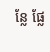ន្លែ ផ្លែ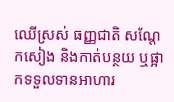ឈើស្រស់ ធញ្ញជាតិ សណ្តែកសៀង និងកាត់បន្ថយ ឬផ្អាកទទួលទានអាហារ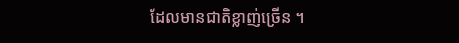ដែលមានជាតិខ្លាញ់ច្រើន ។